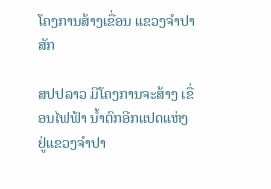ໂຄງການສ້າງເຂື່ອນ ແຂວງຈໍາປາສັກ

ສປປລາວ ມີໂຄງການຈະສ້າງ ເຂື່ອນໄຟຟ້າ ນ້ຳຕົກອີກແປດແຫ່ງ ຢູ່ແຂວງຈຳປາ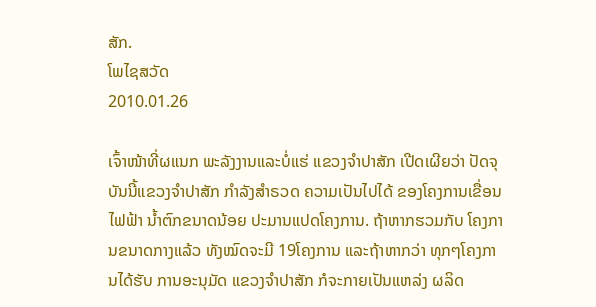ສັກ.
ໂພໄຊສວັດ
2010.01.26

ເຈົ້າໜ້າທີ່ຜແນກ ພະລັງງານແລະບໍ່ແຮ່ ແຂວງຈຳປາສັກ ເປີດເຜີຍວ່າ ປັດຈຸບັນນີ້ແຂວງຈຳປາສັກ ກຳລັງສຳຣວດ ຄວາມເປັນໄປໄດ້ ຂອງໂຄງການເຂື່ອນໄຟຟ້າ ນ້ຳຕົກຂນາດນ້ອຍ ປະມານແປດໂຄງການ. ຖ້າຫາກຮວມກັບ ໂຄງການຂນາດກາງແລ້ວ ທັງໝົດຈະມີ 19ໂຄງການ ແລະຖ້າຫາກວ່າ ທຸກໆໂຄງການໄດ້ຮັບ ການອະນຸມັດ ແຂວງຈຳປາສັກ ກໍຈະກາຍເປັນແຫລ່ງ ຜລິດ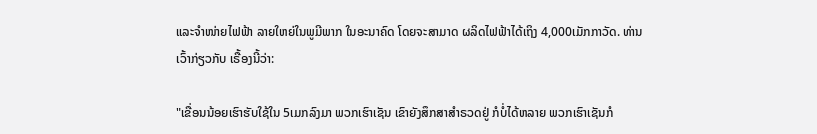ແລະຈຳໜ່າຍໄຟຟ້າ ລາຍໃຫຍ່ໃນພູມີພາກ ໃນອະນາຄົດ ໂດຍຈະສາມາດ ຜລິດໄຟຟ້າໄດ້ເຖິງ 4,000ເມັກກາວັດ. ທ່ານເວົ້າກ່ຽວກັບ ເຣື້ອງນີ້ວ່າ:

"ເຂື່ອນນ້ອຍເຮົາຮັບໃຊ້ໃນ 5ເມກລົງມາ ພວກເຮົາເຊັນ ເຂົາຍັງສຶກສາສຳຣວດຢູ່ ກໍບໍ່ໄດ້ຫລາຍ ພວກເຮົາເຊັນກໍ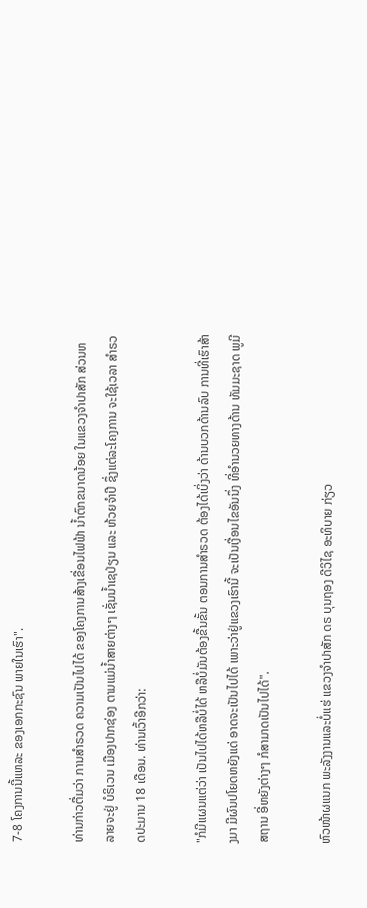7-8 ໂຄງການນີ້ແຫລະ ຂອງເອກກະຊົນ ພາຍໃນເຮົາ".

ທ່ານກ່າວຕື່ມວ່າ ການສຳຣວດ ຄວາມເປັນໄປໄດ້ ຂອງໂຄງການສ້າງເຂື່ອນໄຟຟ້າ ນ້ຳຕົກຂນາດນ້ອຍ ໃນແຂວງຈຳປາສັກ ສ່ວນຫລາຍຈະຢູ່ ບໍຣິເວນ ເມືອງປາກຊ່ອງ ຕາມແມ່ນ້ຳສາຍຕ່າງໆ ເຊັ່ນນ້ຳເຊປ່ຽນ ແລະ ຫ້ວຍຈຳປີ ຊຶ່ງແຕ່ລະໂຄງການ ຈະໃຊ້ເວລາ ສຳຣວດປະມານ 18 ເດືອນ. ທ່ານເວົ້າອີກວ່າ:

"ກໍມີແຜນແຕ່ວ່າ ເປັນໄປໄດ້ຫລືບໍ່ໄດ້ ຫລືບໍ່ມັນຕ້ອງຂື້ນຂັ້ນ ຕອນການສຳຣວດ ຕ້ອງໄດ້ເບິ່ງວ່າ ດ້ານບວກດ້ານລົບ ການທີ່ເຮົາສ້າງມາ ມີຜົນປໂຍດຫຍັງແດ່ ອາດຈະເປັນໄປໄດ້ ເພາະວ່າຢູ່ແຂວງເຮົານີ້ ຈະເປັນເງື່ອນໄຂອັນນຶ່ງ ທີ່ອຳນວຍທາງດ້ານ ທັມມະຊາດ ພູມີສຖານ ອີ່ຫຍັງຕ່າງໆ ກໍສາມາດເປັນໄປໄດ້".

ຫົວໜ້າຜແນກ ພະລັງງານແລະບໍ່ແຮ່ ແຂວງຈຳປາສັກ ດຣ ບຸນຖອງ ດີວິໄຊ ອະທິບາຍ ກ່ຽວ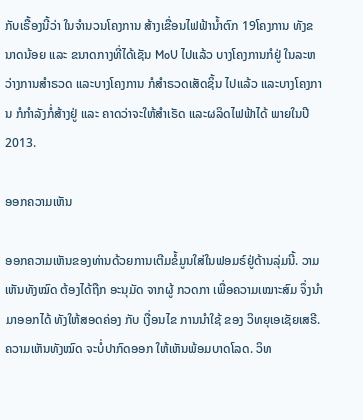ກັບເຣື້ອງນີ້ວ່າ ໃນຈຳນວນໂຄງການ ສ້າງເຂື່ອນໄຟຟ້ານ້ຳຕົກ 19ໂຄງການ ທັງຂນາດນ້ອຍ ແລະ ຂນາດກາງທີ່ໄດ້ເຊັນ MoU ໄປແລ້ວ ບາງໂຄງການກໍຢູ່ ໃນລະຫວ່າງການສຳຣວດ ແລະບາງໂຄງການ ກໍສຳຣວດເສັດຊິ້ນ ໄປແລ້ວ ແລະບາງໂຄງການ ກໍກຳລັງກໍ່ສ້າງຢູ່ ແລະ ຄາດວ່າຈະໃຫ້ສຳເຣັດ ແລະຜລິດໄຟຟ້າໄດ້ ພາຍໃນປີ 2013.

ອອກຄວາມເຫັນ

ອອກຄວາມເຫັນຂອງທ່ານດ້ວຍການເຕີມຂໍ້ມູນໃສ່ໃນຟອມຣ໌ຢູ່ດ້ານລຸ່ມນີ້. ວາມເຫັນທັງໝົດ ຕ້ອງໄດ້ຖືກ ອະນຸມັດ ຈາກຜູ້ ກວດກາ ເພື່ອຄວາມເໝາະສົມ ຈຶ່ງນໍາມາອອກໄດ້ ທັງໃຫ້ສອດຄ່ອງ ກັບ ເງື່ອນໄຂ ການນຳໃຊ້ ຂອງ ວິທຍຸເອເຊັຍເສຣີ. ຄວາມເຫັນທັງໝົດ ຈະບໍ່ປາກົດອອກ ໃຫ້ເຫັນພ້ອມບາດໂລດ. ວິທ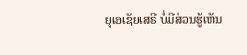ຍຸເອເຊັຍເສຣີ ບໍ່ມີສ່ວນຮູ້ເຫັນ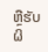ຫຼືຮັບຜິ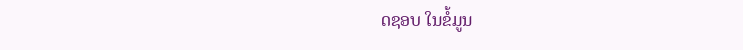ດຊອບ ໃນຂໍ້ມູນ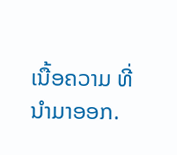ເນື້ອຄວາມ ທີ່ນໍາມາອອກ.